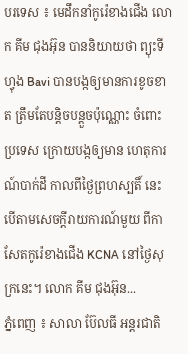បរទេស ៖ មេដឹកនាំកូរ៉េខាងជើង លោក គីម ជុងអ៊ុន បាននិយាយថា ព្យុះទីហ្វុង Bavi បានបង្កឲ្យមានការខូចខាត ត្រឹមតែបន្តិចបន្តួចប៉ុណ្ណោះ ចំពោះប្រទេស ក្រោយបង្កឲ្យមាន ហេតុការណ៍បាក់ដី កាលពីថ្ងៃព្រហស្បតិ៍ នេះបើតាមសេចក្តីរាយការណ៍មួយ ពីកាសែតកូរ៉េខាងជើង KCNA នៅថ្ងៃសុក្រនេះ។ លោក គីម ជុងអ៊ុន...
ភ្នំពេញ ៖ សាលា ប៊ែលធី អន្តរជាតិ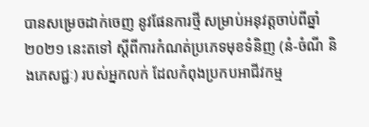បានសម្រេចដាក់ចេញ នូវផែនការថ្មី សម្រាប់អនុវត្តចាប់ពីឆ្នាំ២០២១ នេះតទៅ ស្តីពីការកំណត់ប្រភេទមុខទំនិញ (នំ-ចំណី និងភេសជ្ជៈ) របស់អ្នកលក់ ដែលកំពុងប្រកបអាជីវកម្ម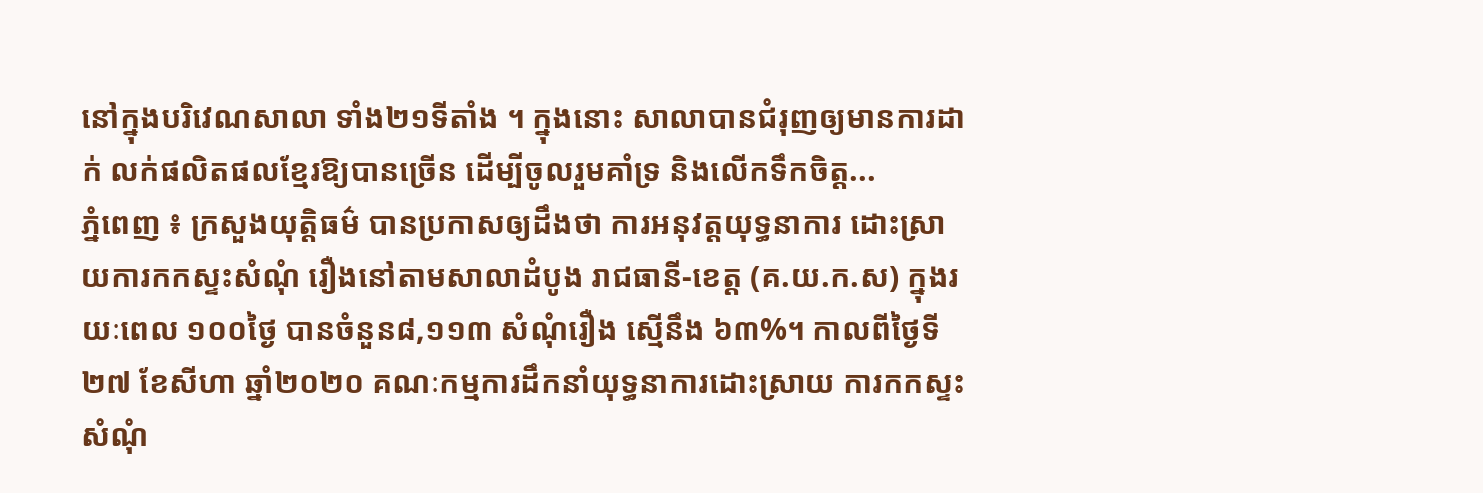នៅក្នុងបរិវេណសាលា ទាំង២១ទីតាំង ។ ក្នុងនោះ សាលាបានជំរុញឲ្យមានការដាក់ លក់ផលិតផលខ្មែរឱ្យបានច្រើន ដើម្បីចូលរួមគាំទ្រ និងលើកទឹកចិត្ត...
ភ្នំពេញ ៖ ក្រសួងយុត្តិធម៌ បានប្រកាសឲ្យដឹងថា ការអនុវត្តយុទ្ធនាការ ដោះស្រាយការកកស្ទះសំណុំ រឿងនៅតាមសាលាដំបូង រាជធានី-ខេត្ត (គ.យ.ក.ស) ក្នុងរយៈពេល ១០០ថ្ងៃ បានចំនួន៨,១១៣ សំណុំរឿង ស្មើនឹង ៦៣%។ កាលពីថ្ងៃទី២៧ ខែសីហា ឆ្នាំ២០២០ គណៈកម្មការដឹកនាំយុទ្ធនាការដោះស្រាយ ការកកស្ទះសំណុំ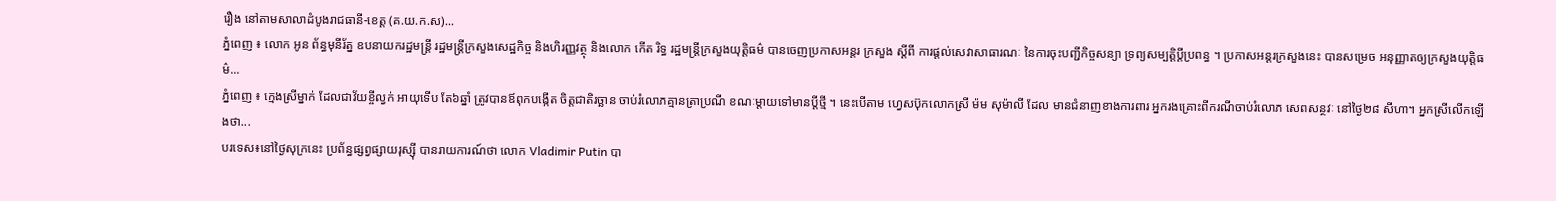រឿង នៅតាមសាលាដំបូងរាជធានី-ខេត្ត (គ.យ.ក.ស)...
ភ្នំពេញ ៖ លោក អូន ព័ន្ធមុនីរ័ត្ន ឧបនាយករដ្ឋមន្ត្រី រដ្ឋមន្រ្តីក្រសួងសេដ្ឋកិច្ច និងហិរញ្ញវត្ថុ និងលោក កើត រិទ្ធ រដ្ឋមន្ត្រីក្រសួងយុត្តិធម៌ បានចេញប្រកាសអន្តរ ក្រសួង ស្តីពី ការផ្តល់សេវាសាធារណៈ នៃការចុះបញ្ជីកិច្ចសន្យា ទ្រព្យសម្បត្តិប្តីប្រពន្ធ ។ ប្រកាសអន្តរក្រសួងនេះ បានសម្រេច អនុញ្ញាតឲ្យក្រសួងយុត្តិធម៌...
ភ្នំពេញ ៖ ក្មេងស្រីម្នាក់ ដែលជាវ័យខ្ចីល្វក់ អាយុទើប តែ៦ឆ្នាំ ត្រូវបានឪពុកបង្កើត ចិត្តជាតិរច្ឆាន ចាប់រំលោភគ្មានត្រាប្រណី ខណៈម្តាយទៅមានប្តីថ្មី ។ នេះបើតាម ហ្វេសប៊ុកលោកស្រី ម៉ម សុម៉ាលី ដែល មានជំនាញខាងការពារ អ្នករងគ្រោះពីករណីចាប់រំលោភ សេពសន្ថវៈ នៅថ្ងៃ២៨ សីហា។ អ្នកស្រីលើកឡើងថា...
បរទេស៖នៅថ្ងៃសុក្រនេះ ប្រព័ន្ធផ្សព្វផ្សាយរុស្ស៊ី បានរាយការណ៍ថា លោក Vladimir Putin បា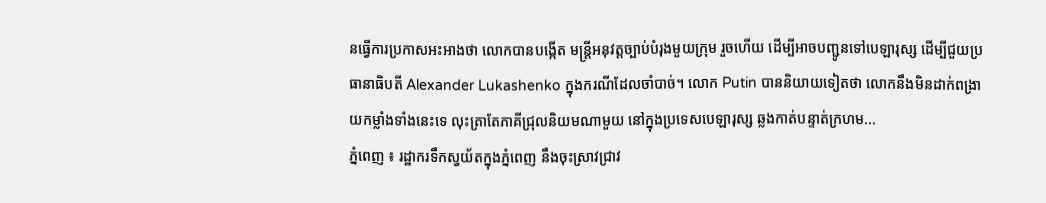នធ្វើការប្រកាសអះអាងថា លោកបានបង្កើត មន្រ្តីអនុវត្តច្បាប់បំរុងមួយក្រុម រួចហើយ ដើម្បីអាចបញ្ជូនទៅបេឡារុស្ស ដើម្បីជួយប្រធានាធិបតី Alexander Lukashenko ក្នុងករណីដែលចាំបាច់។ លោក Putin បាននិយាយទៀតថា លោកនឹងមិនដាក់ពង្រាយកម្លាំងទាំងនេះទេ លុះត្រាតែភាគីជ្រុលនិយមណាមួយ នៅក្នុងប្រទេសបេឡារុស្ស ឆ្លងកាត់បន្ទាត់ក្រហម...
ភ្នំពេញ ៖ រដ្ឋាករទឹកស្វយ័តក្នុងភ្នំពេញ នឹងចុះស្រាវជ្រាវ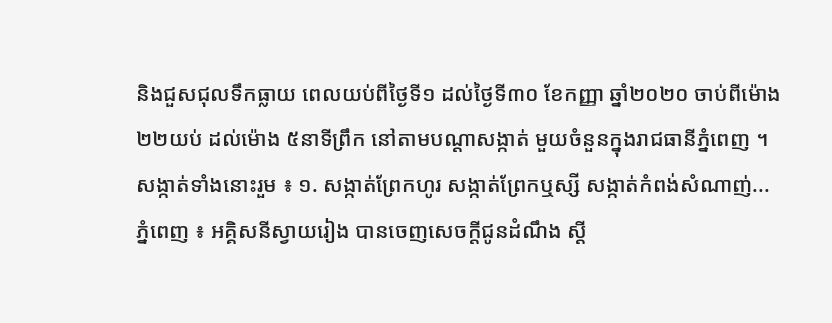និងជួសជុលទឹកធ្លាយ ពេលយប់ពីថ្ងៃទី១ ដល់ថ្ងៃទី៣០ ខែកញ្ញា ឆ្នាំ២០២០ ចាប់ពីម៉ោង ២២យប់ ដល់ម៉ោង ៥នាទីព្រឹក នៅតាមបណ្តាសង្កាត់ មួយចំនួនក្នុងរាជធានីភ្នំពេញ ។ សង្កាត់ទាំងនោះរួម ៖ ១. សង្កាត់ព្រែកហូរ សង្កាត់ព្រែកឬស្សី សង្កាត់កំពង់សំណាញ់...
ភ្នំពេញ ៖ អគ្គិសនីស្វាយរៀង បានចេញសេចក្តីជូនដំណឹង ស្តី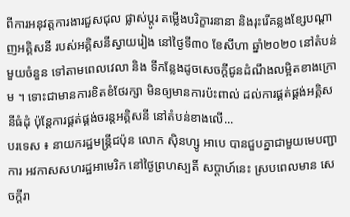ពីការអនុវត្តការងារជួសជុល ផ្លាស់ប្តូរ តម្លើងបរិក្ខារនានា និងរុះរើគន្លងខ្សែបណ្តាញអគ្គិសនី របស់អគ្គិសនីស្វាយរៀង នៅថ្ងៃទី៣០ ខែសីហា ឆ្នាំ២០២០ នៅតំបន់មួយចំនួន ទៅតាមពេលវេលា និង ទីកន្លែងដូចសេចក្តីជូនដំណឹងលម្អិតខាងក្រោម ។ ទោះជាមានការខិតខំថែរក្សា មិនឲ្យមានការប៉ះពាល់ ដល់ការផ្គត់ផ្គង់អគ្គិសនីធំដុំ ប៉ុន្តែការផ្គត់ផ្គង់ចរន្តអគ្គិសនី នៅតំបន់ខាងលើ...
បរទេស ៖ នាយករដ្ឋមន្ត្រីជប៉ុន លោក ស៊ិនហ្សូ អាបេ បានជួបគ្នាជាមួយមេបញ្ជាការ អវកាសសហរដ្ឋអាមេរិក នៅថ្ងៃព្រហស្បតិ៍ សប្ដាហ៍នេះ ស្របពេលមាន សេចក្តីរា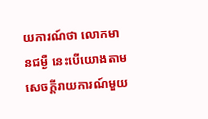យការណ៍ថា លោកមានជម្ងឺ នេះបើយោងតាមសេចក្តីរាយការណ៍មួយ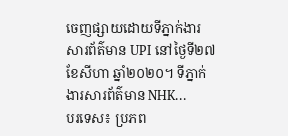ចេញផ្សាយដោយទីភ្នាក់ងារ សារព័ត៌មាន UPI នៅថ្ងៃទី២៧ ខែសីហា ឆ្នាំ២០២០។ ទីភ្នាក់ងារសារព័ត៌មាន NHK...
បរទេស៖ ប្រភព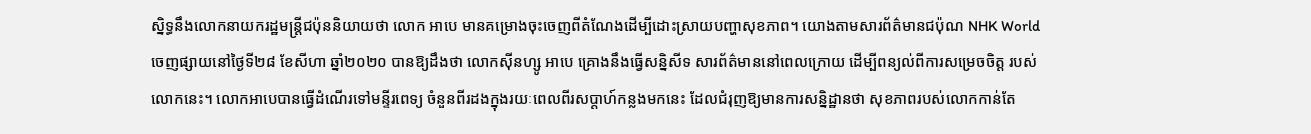ស្និទ្ធនឹងលោកនាយករដ្ឋមន្រ្តីជប៉ុននិយាយថា លោក អាបេ មានគម្រោងចុះចេញពីតំណែងដើម្បីដោះស្រាយបញ្ហាសុខភាព។ យោងតាមសារព័ត៌មានជប៉ុណ NHK World ចេញផ្សាយនៅថ្ងៃទី២៨ ខែសីហា ឆ្នាំ២០២០ បានឱ្យដឹងថា លោកស៊ីនហ្សូ អាបេ គ្រោងនឹងធ្វើសន្និសីទ សារព័ត៌មាននៅពេលក្រោយ ដើម្បីពន្យល់ពីការសម្រេចចិត្ត របស់លោកនេះ។ លោកអាបេបានធ្វើដំណើរទៅមន្ទីរពេទ្យ ចំនួនពីរដងក្នុងរយៈពេលពីរសប្តាហ៍កន្លងមកនេះ ដែលជំរុញឱ្យមានការសន្និដ្ឋានថា សុខភាពរបស់លោកកាន់តែ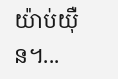យ៉ាប់យ៉ឺន។...